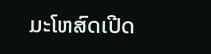ມະໂຫສົດເປີດ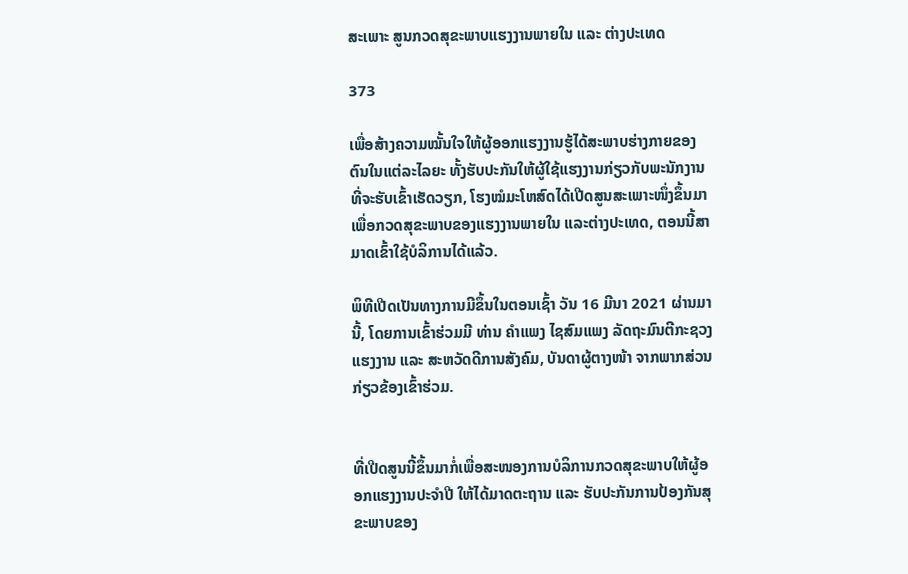ສະເພາະ ສູນກວດສຸຂະພາບແຮງງານພາຍໃນ ແລະ ຕ່າງປະເທດ

373

ເພື່ອສ້າງຄວາມໝັ້ນໃຈໃຫ້ຜູ້ອອກແຮງງານຮູ້ໄດ້ສະພາບຮ່າງກາຍຂອງຕົນໃນແຕ່ລະໄລຍະ ທັ້ງຮັບປະກັນໃຫ້ຜູ້ໃຊ້ແຮງງານກ່ຽວກັບພະນັກງານທີ່ຈະຮັບເຂົ້າເຮັດວຽກ, ໂຮງໝໍມະໂຫສົດໄດ້ເປີດສູນສະເພາະໜຶ່ງຂຶ້ນມາ ເພື່ອກວດສຸຂະພາບຂອງແຮງງານພາຍໃນ ແລະຕ່າງປະເທດ, ຕອນນີ້ສາມາດເຂົ້າໃຊ້ບໍລິການໄດ້ແລ້ວ.

ພິທີເປີດເປັນທາງການມີຂຶ້ນໃນຕອນເຊົ້າ ວັນ 16 ມີນາ 2021 ຜ່ານມານີ້, ໂດຍການເຂົ້າຮ່ວມມີ ທ່ານ ຄຳແພງ ໄຊສົມແພງ ລັດຖະມົນຕີກະຊວງແຮງງານ ແລະ ສະຫວັດດີການສັງຄົມ, ບັນດາຜູ້ຕາງໜ້າ ຈາກພາກສ່ວນກ່ຽວຂ້ອງເຂົ້າຮ່ວມ.


ທີ່ເປີດສູນນີ້ຂຶ້ນມາກໍ່ເພື່ອສະໜອງການບໍລິການກວດສຸຂະພາບໃຫ້ຜູ້ອອກແຮງງານປະຈໍາປີ ໃຫ້ໄດ້ມາດຕະຖານ ແລະ ຮັບປະກັນການປ້ອງກັນສຸຂະພາບຂອງ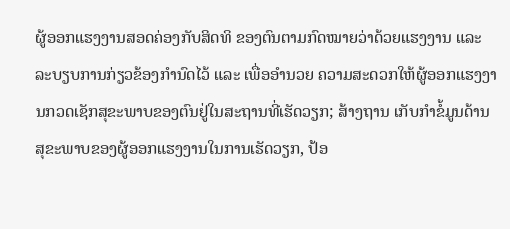ຜູ້ອອກແຮງງານສອດຄ່ອງກັບສິດທິ ຂອງຕົນຕາມກົດໝາຍວ່າດ້ວຍແຮງງານ ແລະ ລະບຽບການກ່ຽວຂ້ອງກໍານົດໄວ້ ແລະ ເພື່ອອໍານວຍ ຄວາມສະດວກໃຫ້ຜູ້ອອກແຮງງານກວດເຊັກສຸຂະພາບຂອງຕົນຢູ່ໃນສະຖານທີ່ເຮັດວຽກ; ສ້າງຖານ ເກັບກໍາຂໍ້ມູນດ້ານສຸຂະພາບຂອງຜູ້ອອກແຮງງານໃນການເຮັດວຽກ, ປ້ອ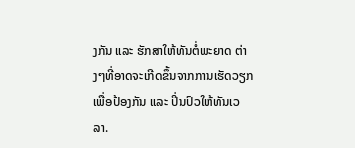ງກັນ ແລະ ຮັກສາໃຫ້ທັນຕໍ່ພະຍາດ ຕ່າງໆທີ່ອາດຈະເກີດຂຶ້ນຈາກການເຮັດວຽກ ເພື່ອປ້ອງກັນ ແລະ ປິ່ນປົວໃຫ້ທັນເວລາ.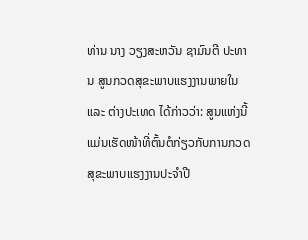ທ່ານ ນາງ ວຽງສະຫວັນ ຊາມົນຕີ ປະທານ ສູນກວດສຸຂະພາບແຮງງານພາຍໃນ ແລະ ຕ່າງປະເທດ ໄດ້ກ່າວວ່າ: ສູນແຫ່ງນີ້ ແມ່ນເຮັດໜ້າທີ່ຕົ້ນຕໍກ່ຽວກັບການກວດສຸຂະພາບແຮງງານປະຈຳປີ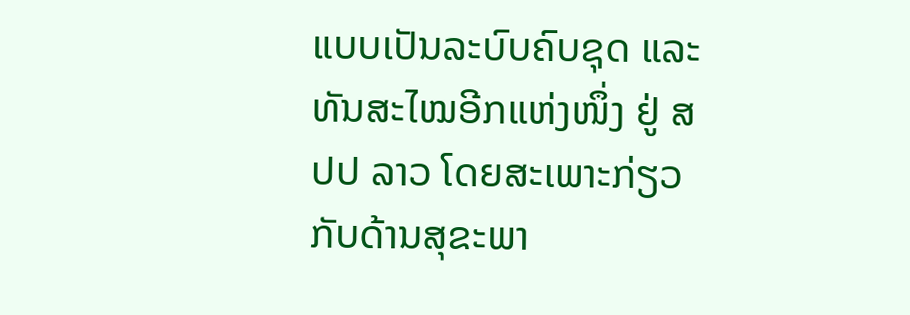ແບບເປັນລະບົບຄົບຊຸດ ແລະ ທັນສະໄໝອີກແຫ່ງໜຶ່ງ ຢູ່ ສປປ ລາວ ໂດຍສະເພາະກ່ຽວກັບດ້ານສຸຂະພາ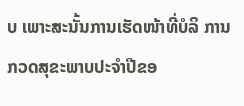ບ ເພາະສະນັ້ນການເຮັດໜ້າທີ່ບໍລິ ການກວດສຸຂະພາບປະຈໍາປີຂອ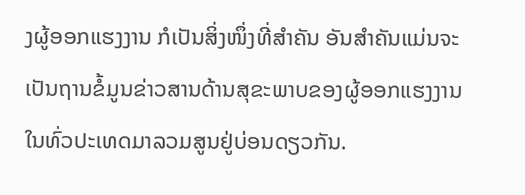ງຜູ້ອອກແຮງງານ ກໍເປັນສິ່ງໜຶ່ງທີ່ສໍາຄັນ ອັນສຳຄັນແມ່ນຈະເປັນຖານຂໍ້ມູນຂ່າວສານດ້ານສຸຂະພາບຂອງຜູ້ອອກແຮງງານໃນທົ່ວປະເທດມາລວມສູນຢູ່ບ່ອນດຽວກັນ.